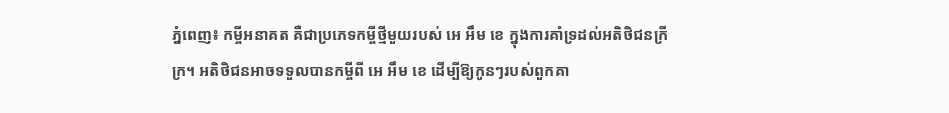ភ្នំពេញ៖ កម្ចីអនាគត គឺជាប្រភេទកម្ចីថ្មីមួយរបស់ អេ អឹម ខេ ក្នុងការគាំទ្រដល់អតិថិជនក្រីក្រ។ អតិថិជនអាចទទួលបានកម្ចីពី អេ អឹម ខេ ដើម្បីឱ្យកូនៗរបស់ពួកគា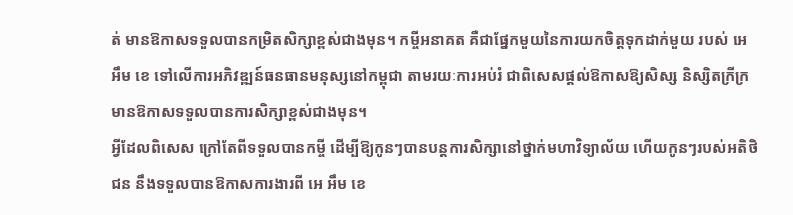ត់ មានឱកាសទទួលបានកម្រិតសិក្សាខ្ពស់ជាងមុន។ កម្ចីអនាគត គឺជាផ្នែកមួយនៃការយកចិត្តទុកដាក់មួយ របស់ អេ អឹម ខេ ទៅលើការអភិវឌ្ឍន៍ធនធានមនុស្សនៅកម្ពុជា តាមរយៈការអប់រំ ជាពិសេសផ្ដល់ឱកាសឱ្យសិស្ស និស្សិតក្រីក្រ មានឱកាសទទួលបានការសិក្សាខ្ពស់ជាងមុន។
អ្វីដែលពិសេស ក្រៅតែពីទទួលបានកម្ចី ដើម្បីឱ្យកូនៗបានបន្តការសិក្សានៅថ្នាក់មហាវិទ្យាល័យ ហើយកូនៗរបស់អតិថិជន នឹងទទួលបានឱកាសការងារពី អេ អឹម ខេ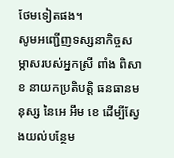ថែមទៀតផង។
សូមអញ្ជើញទស្សនាកិច្ចសម្ភាសរបស់អ្នកស្រី ពាំង ពិសាខ នាយកប្រតិបត្តិ ធនធានមនុស្ស នៃអេ អឹម ខេ ដើម្បីស្វែងយល់បន្ថែម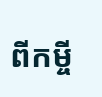ពីកម្ចី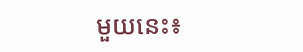មួយនេះ៖